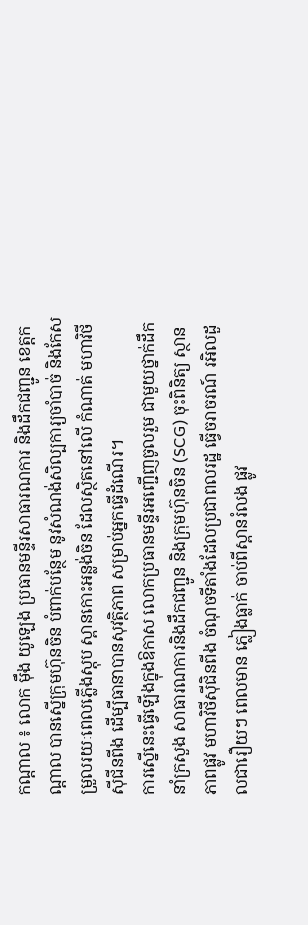កណ្ដាល ៖ លោក ម៉ឹង យូឡេង ប្រធានមន្ទីរសាធារណការ និងដឹកជញ្ជូន ខេត្តកណ្ដាល បានស្នើក្រុមហ៊ុនចិន បំពាក់បន្ថែម នូវសំណង់សិល្បការ្យចាំបាច់ និងកែសម្រួលរយៈពេលភ្លើងស្តុប ស្ពានកោះអន្លង់ចិន ដែលស្ថិតនៅលើ កំណាត់ មហាវិថីស៊ីជីនពីង ដើម្បីធានាបានសុវត្ថិភាព សម្រាប់អ្នកធ្វើដំណើរ។
ការស្នើនេះធ្វើឡើងក្នុងឱកាស លោកប្រធានមន្ទីរអញ្ជើញចូលរួម ជាមួយថ្នាក់ដឹកនាំក្រសួង សាធារណការនិងដឹកជញ្ជូន និងក្រុមហ៊ុនចិន (SCG) ចុះពិនិត្យ ស្ថានភាពផ្លូវ មហាវិថីស៊ីជិនពីង ចំណុចទីតាំងដែលប្រជាពលរដ្ឋ ធ្វើចរាចរណ៍ រអិលដួលជារឿយៗ ពេលមាន ភ្លៀងធ្លាក់ ចាប់ពីស្ពានរំលង ផ្លូវ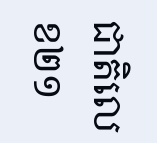ជាតិលេខ២១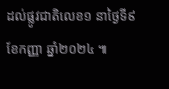ដល់ផ្លូវជាតិលេខ១ នាថ្ងៃទី៩ ខែកញ្ញា ឆ្នាំ២០២៤ ៕